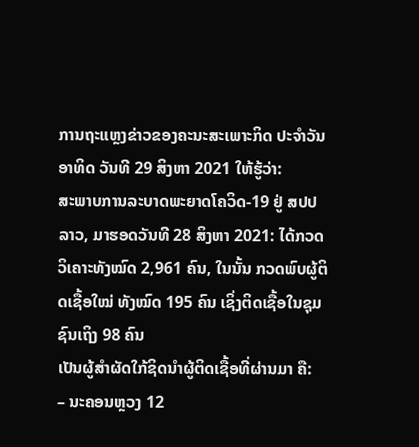ການຖະແຫຼງຂ່າວຂອງຄະນະສະເພາະກິດ ປະຈຳວັນອາທິດ ວັນທີ 29 ສິງຫາ 2021 ໃຫ້ຮູ້ວ່າ:
ສະພາບການລະບາດພະຍາດໂຄວິດ-19 ຢູ່ ສປປ ລາວ, ມາຮອດວັນທີ 28 ສິງຫາ 2021: ໄດ້ກວດວິເຄາະທັງໝົດ 2,961 ຄົນ, ໃນນັ້ນ ກວດພົບຜູ້ຕິດເຊື້ອໃໝ່ ທັງໝົດ 195 ຄົນ ເຊິ່ງຕິດເຊື້ອໃນຊຸມຊົນເຖິງ 98 ຄົນ
ເປັນຜູ້ສຳຜັດໃກ້ຊິດນຳຜູ້ຕິດເຊື້ອທີ່ຜ່ານມາ ຄື:
– ນະຄອນຫຼວງ 12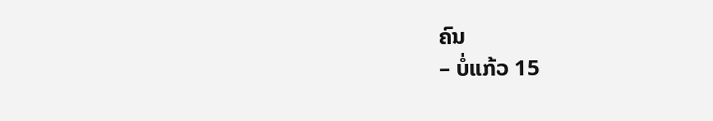ຄົນ
– ບໍ່ແກ້ວ 15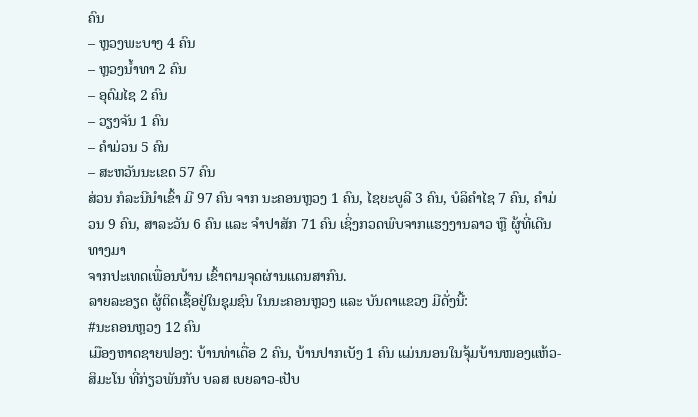ຄົນ
– ຫຼວງພະບາງ 4 ຄົນ
– ຫຼວງນ້ຳທາ 2 ຄົນ
– ອຸດົມໄຊ 2 ຄົນ
– ວຽງຈັນ 1 ຄົນ
– ຄຳມ່ວນ 5 ຄົນ
– ສະຫວັນນະເຂດ 57 ຄົນ
ສ່ວນ ກໍລະນີນໍາເຂົ້າ ມີ 97 ຄົນ ຈາກ ນະຄອນຫຼວງ 1 ຄົນ, ໄຊຍະບູລີ 3 ຄົນ, ບໍລິຄຳໄຊ 7 ຄົນ, ຄຳມ່ວນ 9 ຄົນ, ສາລະວັນ 6 ຄົນ ແລະ ຈຳປາສັກ 71 ຄົນ ເຊິ່ງກວດພົບຈາກແຮງງານລາວ ຫຼື ຜູ້ທີ່ເດີນທາງມາ
ຈາກປະເທດເພື່ອນບ້ານ ເຂົ້າຕາມຈຸດຜ່ານແດນສາກົນ.
ລາຍລະອຽດ ຜູ້ຕິດເຊື້ອຢູ່ໃນຊຸມຊົນ ໃນນະຄອນຫຼວງ ແລະ ບັນດາແຂວງ ມີດັ່ງນີ້:
#ນະຄອນຫຼວງ 12 ຄົນ
ເມືອງຫາດຊາຍຟອງ: ບ້ານທ່າເດື່ອ 2 ຄົນ, ບ້ານປາກເບັງ 1 ຄົນ ແມ່ນນອນໃນຈຸ້ມບ້ານໜອງແຫ້ວ-ສິມະໂນ ທີ່ກ່ຽວພັນກັບ ບລສ ເບຍລາວ-ເປັບ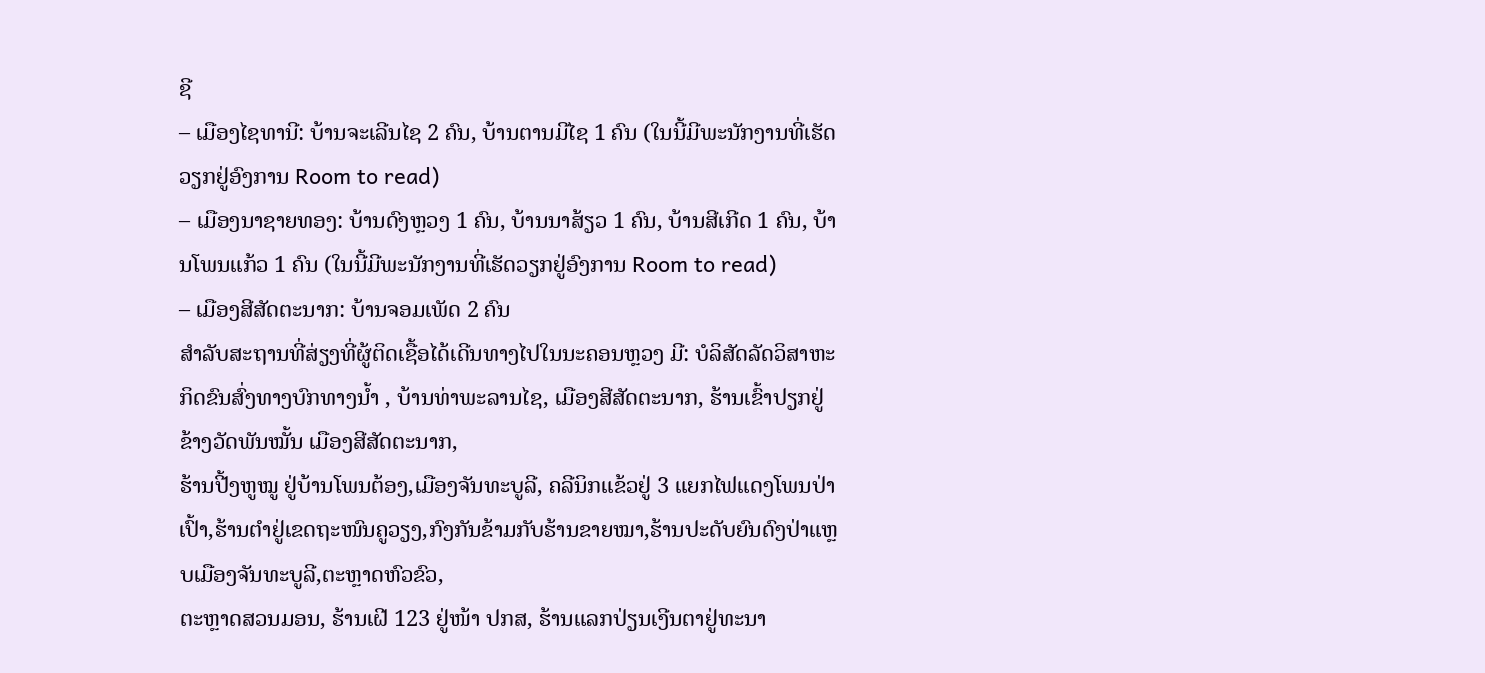ຊີ
– ເມືອງໄຊທານີ: ບ້ານຈະເລີນໄຊ 2 ຄົນ, ບ້ານຕານມີໄຊ 1 ຄົນ (ໃນນີ້ມີພະນັກງານທີ່ເຮັດວຽກຢູ່ອົງການ Room to read)
– ເມືອງນາຊາຍທອງ: ບ້ານດົງຫຼວງ 1 ຄົນ, ບ້ານນາສ້ຽວ 1 ຄົນ, ບ້ານສີເກີດ 1 ຄົນ, ບ້ານໂພນແກ້ວ 1 ຄົນ (ໃນນີ້ມີພະນັກງານທີ່ເຮັດວຽກຢູ່ອົງການ Room to read)
– ເມືອງສີສັດຕະນາກ: ບ້ານຈອມເພັດ 2 ຄົນ
ສຳລັບສະຖານທີ່ສ່ຽງທີ່ຜູ້ຕິດເຊື້ອໄດ້ເດີນທາງໄປໃນນະຄອນຫຼວງ ມີ: ບໍລິສັດລັດວິສາຫະກິດຂົນສົ່ງທາງບົກທາງນ້ຳ , ບ້ານທ່າພະລານໄຊ, ເມືອງສີສັດຕະນາກ, ຮ້ານເຂົ້າປຽກຢູ່ຂ້າງວັດພັນໝັ້ນ ເມືອງສີສັດຕະນາກ,
ຮ້ານປີ້ງຫູໝູ ຢູ່ບ້ານໂພນຕ້ອງ,ເມືອງຈັນທະບູລີ, ຄລີນິກແຂ້ວຢູ່ 3 ແຍກໄຟແດງໂພນປ່າເປົ້າ,ຮ້ານຕຳຢູ່ເຂດຖະໜົນຄູວຽງ,ກົງກັນຂ້າມກັບຮ້ານຂາຍໝາ,ຮ້ານປະດັບຍົນດົງປ່າແຫຼບເມືອງຈັນທະບູລີ,ຕະຫຼາດຫົວຂົວ,
ຕະຫຼາດສວນມອນ, ຮ້ານເຝີ 123 ຢູ່ໜ້າ ປກສ, ຮ້ານແລກປ່ຽນເງີນຕາຢູ່ທະນາ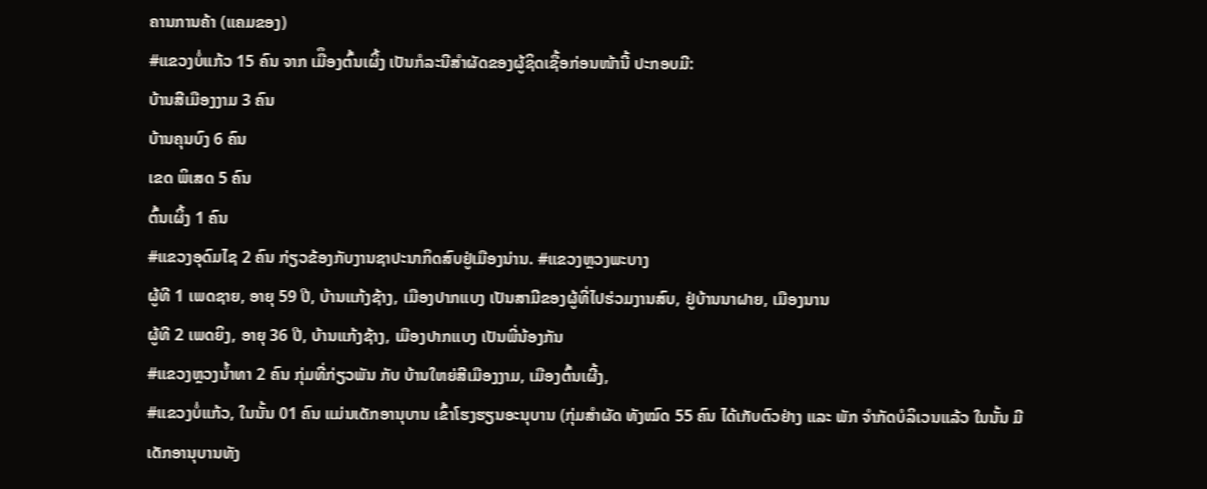ຄານການຄ້າ (ແຄມຂອງ)
#ແຂວງບໍ່ແກ້ວ 15 ຄົນ ຈາກ ເມືຶອງຕົ້ນເຜິ້ງ ເປັນກໍລະນີສຳຜັດຂອງຜູ້ຊິດເຊື້ອກ່ອນໜ້ານີ້ ປະກອບມີ:
ບ້ານສີເມືອງງາມ 3 ຄົນ
ບ້ານຄຸນບົງ 6 ຄົນ
ເຂດ ພິເສດ 5 ຄົນ
ຕົ້ນເຜິ້ງ 1 ຄົນ
#ແຂວງອຸດົມໄຊ 2 ຄົນ ກ່ຽວຂ້ອງກັບງານຊາປະນາກິດສົບຢູ່ເມືອງນ່ານ. #ແຂວງຫຼວງພະບາງ
ຜູ້ທີ 1 ເພດຊາຍ, ອາຍຸ 59 ປີ, ບ້ານແກ້ງຊ້າງ, ເມືອງປາກແບງ ເປັນສາມີຂອງຜູ້ທີ່ໄປຮ່ວມງານສົບ, ຢູ່ບ້ານນາຝາຍ, ເມືອງນານ
ຜູ້ທີ 2 ເພດຍິງ, ອາຍຸ 36 ປີ, ບ້ານແກ້ງຊ້າງ, ເມືອງປາກແບງ ເປັນພີ່ນ້ອງກັນ
#ແຂວງຫຼວງນ້ຳທາ 2 ຄົນ ກຸ່ມທີ່ກ່ຽວພັນ ກັບ ບ້ານໃຫຍ່ສີເມືອງງາມ, ເມືອງຕົ້ນເຜີ້ງ,
#ແຂວງບໍ່ແກ້ວ, ໃນນັ້ນ 01 ຄົນ ແມ່ນເດັກອານຸບານ ເຂົ້າໂຮງຮຽນອະນຸບານ (ກຸ່ມສຳຜັດ ທັງໝົດ 55 ຄົນ ໄດ້ເກັບຕົວຢ່າງ ແລະ ພັກ ຈຳກັດບໍລິເວນແລ້ວ ໃນນັ້ນ ມີເດັກອານຸບານທັງ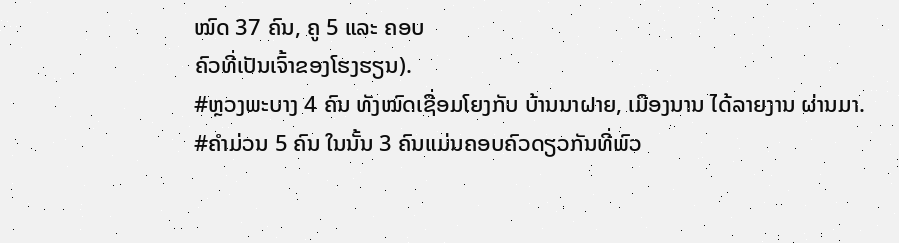ໝົດ 37 ຄົນ, ຄູ 5 ແລະ ຄອບ
ຄົວທີ່ເປັນເຈົ້າຂອງໂຮງຮຽນ).
#ຫຼວງພະບາງ 4 ຄົນ ທັງໝົດເຊື່ອມໂຍງກັບ ບ້ານນາຝາຍ, ເມືອງນານ ໄດ້ລາຍງານ ຜ່ານມາ.
#ຄຳມ່ວນ 5 ຄົນ ໃນນັ້ນ 3 ຄົນແມ່ນຄອບຄົວດຽວກັນທີ່ພົວ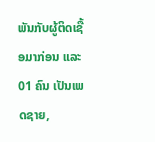ພັນກັບຜູ້ຕິດເຊື້ອມາກ່ອນ ແລະ 01 ຄົນ ເປັນເພດຊາຍ,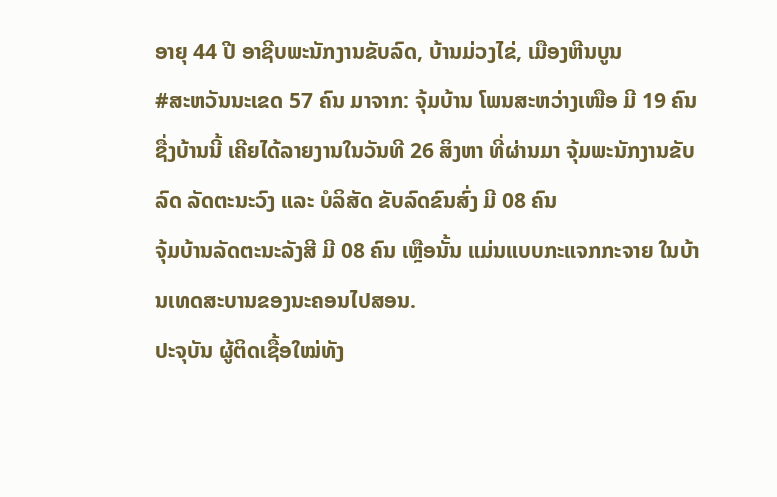ອາຍຸ 44 ປີ ອາຊີບພະນັກງານຂັບລົດ, ບ້ານມ່ວງໄຂ່, ເມືອງຫີນບູນ
#ສະຫວັນນະເຂດ 57 ຄົນ ມາຈາກ: ຈຸ້ມບ້ານ ໂພນສະຫວ່າງເໜືອ ມີ 19 ຄົນ ຊື່ງບ້ານນີ້ ເຄີຍໄດ້ລາຍງານໃນວັນທີ 26 ສິງຫາ ທີ່ຜ່ານມາ ຈຸ້ມພະນັກງານຂັບລົດ ລັດຕະນະວົງ ແລະ ບໍລິສັດ ຂັບລົດຂົນສົ່ງ ມີ 08 ຄົນ
ຈຸ້ມບ້ານລັດຕະນະລັງສີ ມີ 08 ຄົນ ເຫຼືອນັ້ນ ແມ່ນແບບກະແຈກກະຈາຍ ໃນບ້ານເທດສະບານຂອງນະຄອນໄປສອນ.
ປະຈຸບັນ ຜູ້ຕິດເຊື້ອໃໝ່ທັງ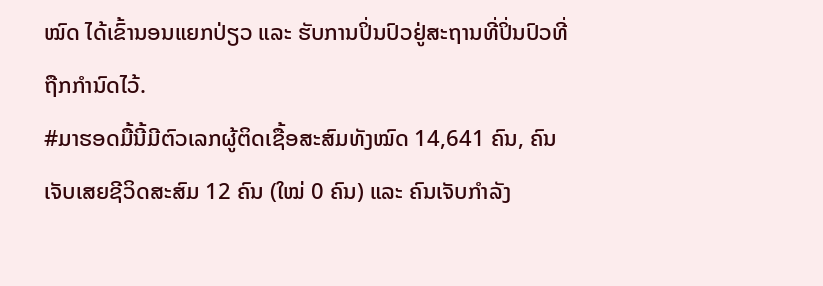ໝົດ ໄດ້ເຂົ້ານອນແຍກປ່ຽວ ແລະ ຮັບການປິ່ນປົວຢູ່ສະຖານທີ່ປິ່ນປົວທີ່ຖືກກຳນົດໄວ້.
#ມາຮອດມື້ນີ້ມີຕົວເລກຜູ້ຕິດເຊື້ອສະສົມທັງໝົດ 14,641 ຄົນ, ຄົນເຈັບເສຍຊີວິດສະສົມ 12 ຄົນ (ໃໝ່ 0 ຄົນ) ແລະ ຄົນເຈັບກໍາລັງ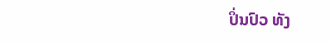ປິ່ນປົວ ທັງ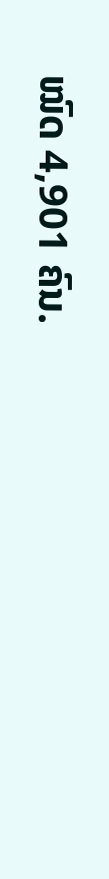ໝົດ 4,901 ຄົນ.